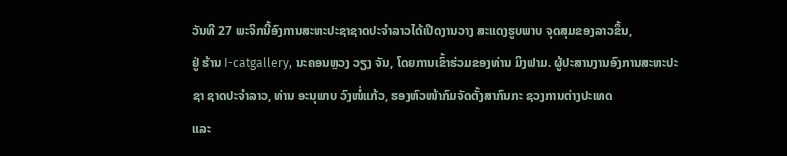ວັນທີ 27 ພະຈິກນີ້ອົງການສະຫະປະຊາຊາດປະຈຳລາວໄດ້ເປີດງານວາງ ສະແດງຮູບພາບ ຈຸດສຸມຂອງລາວຂຶ້ນ,
ຢູ່ ຮ້ານ I-catgallery, ນະຄອນຫຼວງ ວຽງ ຈັນ, ໂດຍການເຂົ້າຮ່ວມຂອງທ່ານ ມິງຟາມ. ຜູ້ປະສານງານອົງການສະຫະປະ
ຊາ ຊາດປະຈຳລາວ, ທ່ານ ອະນຸພາບ ວົງໜໍ່ແກ້ວ, ຮອງຫົວໜ້າກົມຈັດຕັ້ງສາກົນກະ ຊວງການຕ່າງປະເທດ
ແລະ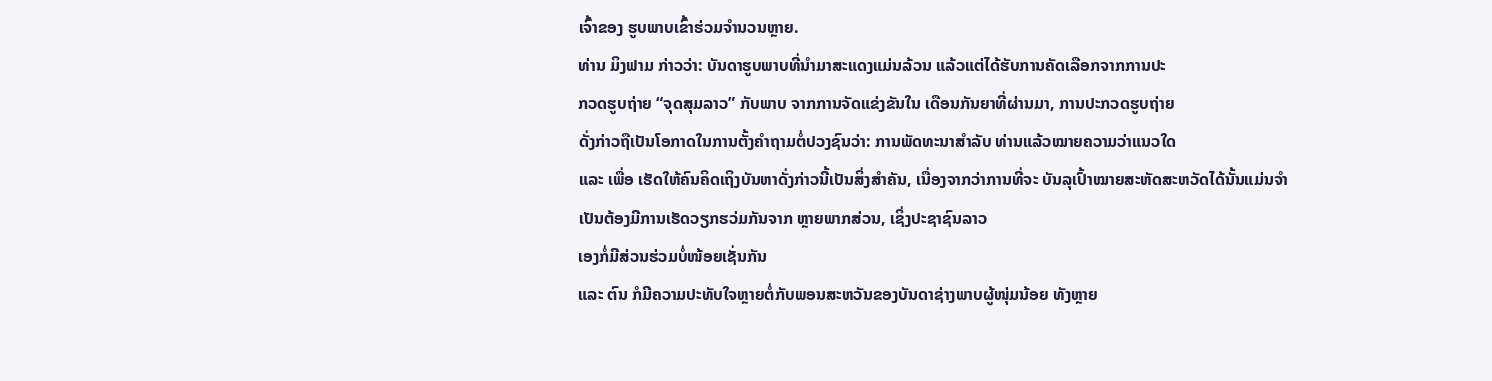ເຈົ້າຂອງ ຮູບພາບເຂົ້າຮ່ວມຈຳນວນຫຼາຍ.
ທ່ານ ມິງຟາມ ກ່າວວ່າ: ບັນດາຮູບພາບທີ່ນຳມາສະແດງແມ່ນລ້ວນ ແລ້ວແຕ່ໄດ້ຮັບການຄັດເລືອກຈາກການປະ
ກວດຮູບຖ່າຍ “ຈຸດສຸມລາວ” ກັບພາບ ຈາກການຈັດແຂ່ງຂັນໃນ ເດືອນກັນຍາທີ່ຜ່ານມາ, ການປະກວດຮູບຖ່າຍ
ດັ່ງກ່າວຖືເປັນໂອກາດໃນການຕັ້ງຄຳຖາມຕໍ່ປວງຊົນວ່າ: ການພັດທະນາສຳລັບ ທ່ານແລ້ວໝາຍຄວາມວ່າແນວໃດ
ແລະ ເພື່ອ ເຮັດໃຫ້ຄົນຄິດເຖິງບັນຫາດັ່ງກ່າວນີ້ເປັນສິ່ງສຳຄັນ, ເນື່ອງຈາກວ່າການທີ່ຈະ ບັນລຸເປົ້າໝາຍສະຫັດສະຫວັດໄດ້ນັ້ນແມ່ນຈຳ
ເປັນຕ້ອງມີການເຮັດວຽກຮວ່ມກັນຈາກ ຫຼາຍພາກສ່ວນ, ເຊິ່ງປະຊາຊົນລາວ
ເອງກໍ່ມີສ່ວນຮ່ວມບໍ່ໜ້ອຍເຊັ່ນກັນ
ແລະ ຕົນ ກໍມີຄວາມປະທັບໃຈຫຼາຍຕໍ່ກັບພອນສະຫວັນຂອງບັນດາຊ່າງພາບຜູ້ໜຸ່ມນ້ອຍ ທັງຫຼາຍ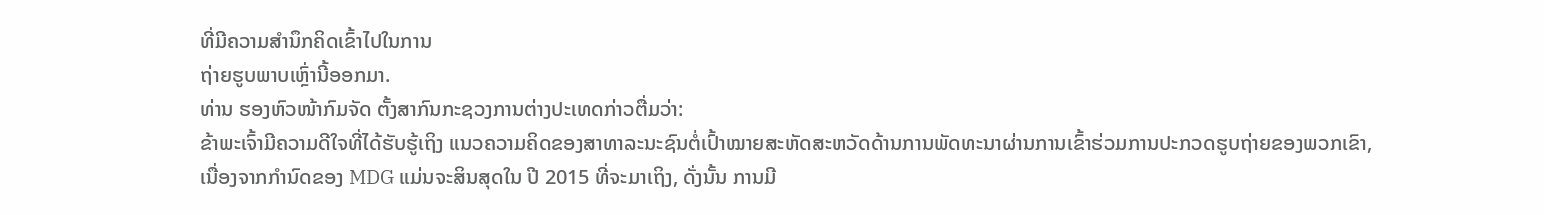ທີ່ມີຄວາມສຳນຶກຄິດເຂົ້າໄປໃນການ
ຖ່າຍຮູບພາບເຫຼົ່ານີ້ອອກມາ.
ທ່ານ ຮອງຫົວໜ້າກົມຈັດ ຕັ້ງສາກົນກະຊວງການຕ່າງປະເທດກ່າວຕື່ມວ່າ:
ຂ້າພະເຈົ້າມີຄວາມດີໃຈທີ່ໄດ້ຮັບຮູ້ເຖິງ ແນວຄວາມຄິດຂອງສາທາລະນະຊົນຕໍ່ເປົ້າໝາຍສະຫັດສະຫວັດດ້ານການພັດທະນາຜ່ານການເຂົ້າຮ່ວມການປະກວດຮູບຖ່າຍຂອງພວກເຂົາ,
ເນື່ອງຈາກກຳນົດຂອງ MDG ແມ່ນຈະສິນສຸດໃນ ປີ 2015 ທີ່ຈະມາເຖິງ, ດັ່ງນັ້ນ ການມີ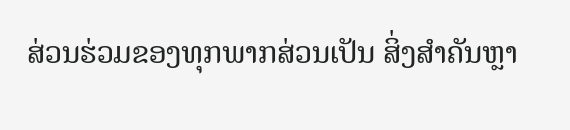ສ່ວນຮ່ວມຂອງທຸກພາກສ່ວນເປັນ ສິ່ງສຳຄັນຫຼາ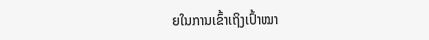ຍໃນການເຂົ້າເຖິງເປົ້າໝາ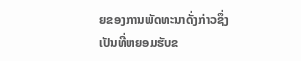ຍຂອງການພັດທະນາດັ່ງກ່າວຊຶ່ງເປັນທີ່ຫຍອມຮັບຂ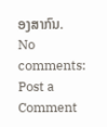ອງສາກົນ.
No comments:
Post a Comment